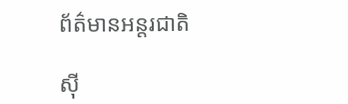ព័ត៌មានអន្តរជាតិ

ស៊ី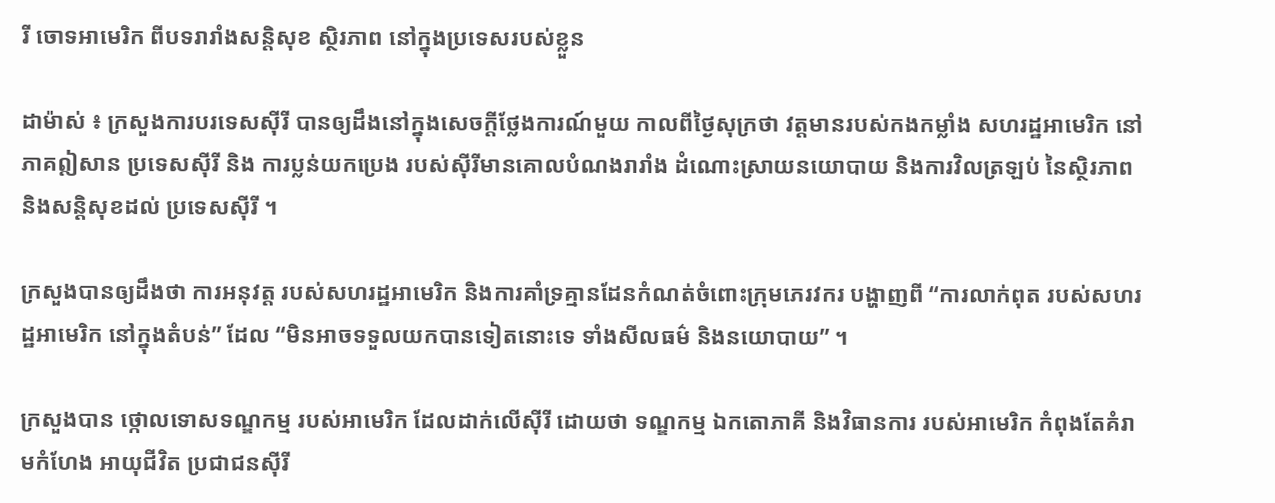រី ចោទអាមេរិក ពីបទរារាំងសន្តិសុខ ស្ថិរភាព នៅក្នុងប្រទេសរបស់ខ្លួន

ដាម៉ាស់ ៖ ក្រសួងការបរទេសស៊ីរី បានឲ្យដឹងនៅក្នុងសេចក្តីថ្លែងការណ៍មួយ កាលពីថ្ងៃសុក្រថា វត្តមានរបស់កងកម្លាំង សហរដ្ឋអាមេរិក នៅភាគឦសាន ប្រទេសស៊ីរី និង ការប្លន់យកប្រេង របស់ស៊ីរីមានគោលបំណងរារាំង ដំណោះស្រាយនយោបាយ និងការវិលត្រឡប់ នៃស្ថិរភាព និងសន្តិសុខដល់ ប្រទេសស៊ីរី ។

ក្រសួងបានឲ្យដឹងថា ការអនុវត្ត របស់សហរដ្ឋអាមេរិក និងការគាំទ្រគ្មានដែនកំណត់ចំពោះក្រុមភេរវករ បង្ហាញពី “ការលាក់ពុត របស់សហរដ្ឋអាមេរិក នៅក្នុងតំបន់” ដែល “មិនអាចទទួលយកបានទៀតនោះទេ ទាំងសីលធម៌ និងនយោបាយ” ។

ក្រសួងបាន ថ្កោលទោសទណ្ឌកម្ម របស់អាមេរិក ដែលដាក់លើស៊ីរី ដោយថា ទណ្ឌកម្ម ឯកតោភាគី និងវិធានការ របស់អាមេរិក កំពុងតែគំរាមកំហែង អាយុជីវិត ប្រជាជនស៊ីរី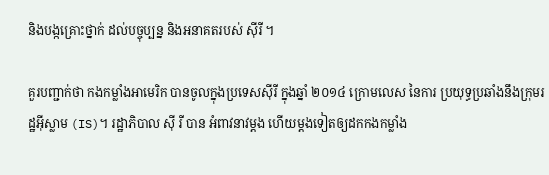និងបង្កគ្រោះថ្នាក់ ដល់បច្ចុប្បន្ន និងអនាគតរបស់ ស៊ីរី ។

គួរបញ្ជាក់ថា កងកម្លាំងអាមេរិក បានចូលក្នុងប្រទេសស៊ីរី ក្នុងឆ្នាំ ២០១៤ ក្រោមលេស នៃការ ប្រយុទ្ធប្រឆាំងនឹងក្រុមរដ្ឋអ៊ីស្លាម (IS)។ រដ្ឋាភិបាល ស៊ី រី បាន អំពាវនាវម្តង ហើយម្តងទៀតឲ្យដកកងកម្លាំង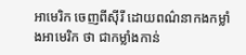អាមេរិក ចេញពីស៊ីរី ដោយពណ៌នាកងកម្លាំងអាមេរិក ថា ជាកម្លាំងកាន់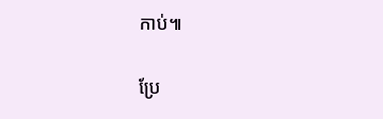កាប់៕

ប្រែ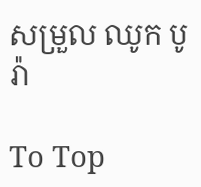សម្រួល ឈូក បូរ៉ា

To Top